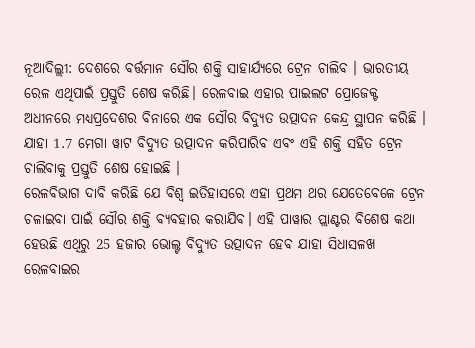ନୂଆଦିଲ୍ଲୀ: ଦେଶରେ ବର୍ତ୍ତମାନ ସୌର ଶକ୍ତି ସାହାର୍ଯ୍ୟରେ ଟ୍ରେନ ଚାଲିବ । ଭାରତୀୟ ରେଳ ଏଥିପାଇଁ ପ୍ରସ୍ତୁତି ଶେଷ କରିଛି। ରେଳବାଇ ଏହାର ପାଇଲଟ ପ୍ରୋଜେକ୍ଟ ଅଧୀନରେ ମଧ୍ୟପ୍ରଦେଶର ବିନାରେ ଏକ ସୌର ବିଦ୍ୟୁତ ଉତ୍ପାଦନ କେନ୍ଦ୍ର ସ୍ଥାପନ କରିଛି । ଯାହା 1.7 ମେଗା ୱାଟ ବିଦ୍ୟୁତ ଉତ୍ପାଦନ କରିପାରିବ ଏବଂ ଏହି ଶକ୍ତି ସହିତ ଟ୍ରେନ ଚାଲିବାକୁ ପ୍ରସ୍ତୁତି ଶେଷ ହୋଇଛି ।
ରେଳବିଭାଗ ଦାବି କରିଛି ଯେ ବିଶ୍ବ ଇତିହାସରେ ଏହା ପ୍ରଥମ ଥର ଯେତେବେଳେ ଟ୍ରେନ ଚଳାଇବା ପାଇଁ ସୌର ଶକ୍ତି ବ୍ୟବହାର କରାଯିବ। ଏହି ପାୱାର ପ୍ଲାଣ୍ଟର ବିଶେଷ କଥା ହେଉଛି ଏଥିରୁ 25 ହଜାର ଭୋଲ୍ଟ ବିଦ୍ୟୁତ ଉତ୍ପାଦନ ହେବ ଯାହା ସିଧାସଳଖ ରେଳବାଇର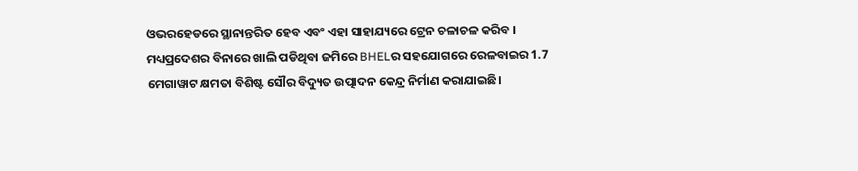ଓଭରହେଡରେ ସ୍ଥାନାନ୍ତରିତ ହେବ ଏବଂ ଏହା ସାହାଯ୍ୟରେ ଟ୍ରେନ ଚଳାଚଳ କରିବ ।
ମଧ୍ୟପ୍ରଦେଶର ବିନାରେ ଖାଲି ପଡିଥିବା ଜମିରେ BHELର ସହଯୋଗରେ ରେଳବାଇର 1.7 ମେଗାୱାଟ କ୍ଷମତା ବିଶିଷ୍ଟ ସୌର ବିଦ୍ୟୁତ ଉତ୍ପାଦନ କେନ୍ଦ୍ର ନିର୍ମାଣ କରାଯାଇଛି।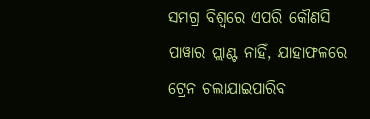ସମଗ୍ର ବିଶ୍ୱରେ ଏପରି କୌଣସି ପାୱାର ପ୍ଲାଣ୍ଟ ନାହିଁ, ଯାହାଫଳରେ ଟ୍ରେନ ଚଲାଯାଇପାରିବ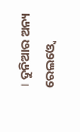। ଦୁନିଆର ଅନ୍ୟ ରେଲଓ୍ବେ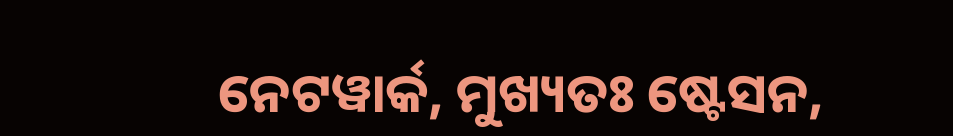ନେଟୱାର୍କ, ମୁଖ୍ୟତଃ ଷ୍ଟେସନ,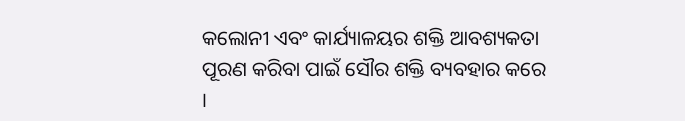କଲୋନୀ ଏବଂ କାର୍ଯ୍ୟାଳୟର ଶକ୍ତି ଆବଶ୍ୟକତା ପୂରଣ କରିବା ପାଇଁ ସୌର ଶକ୍ତି ବ୍ୟବହାର କରେ ।